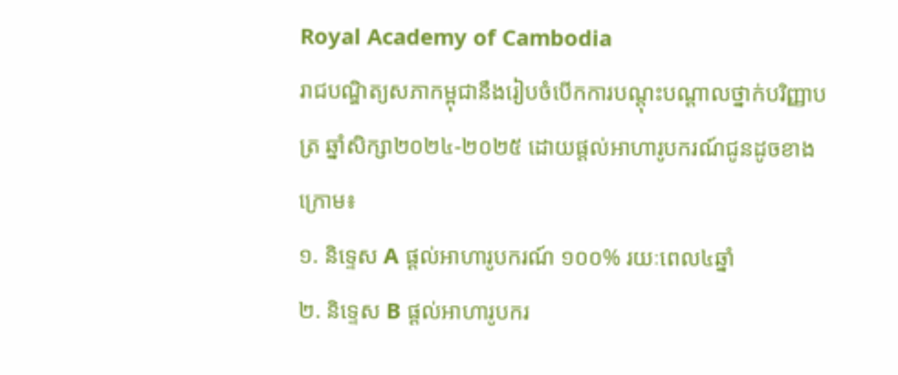Royal Academy of Cambodia
រាជបណ្ឌិត្យសភាកម្ពុជានឹងរៀបចំបើកការបណ្តុះបណ្តាលថ្នាក់បរិញ្ញាបត្រ ឆ្នាំសិក្សា២០២៤-២០២៥ ដោយផ្ដល់អាហារូបករណ៍ជូនដូចខាងក្រោម៖
១. និទ្ទេស A ផ្ដល់អាហារូបករណ៍ ១០០% រយៈពេល៤ឆ្នាំ
២. និទ្ទេស B ផ្ដល់អាហារូបករ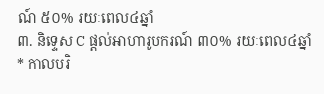ណ៍ ៥០% រយៈពេល៤ឆ្នាំ
៣. និទ្ទេស C ផ្ដល់អាហារូបករណ៍ ៣០% រយៈពេល៤ឆ្នាំ
* កាលបរិ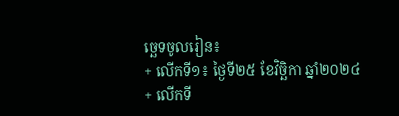ច្ឆេទចូលរៀន៖
+ លើកទី១៖ ថ្ងៃទី២៥ ខែវិច្ឆិកា ឆ្នាំ២០២៤
+ លើកទី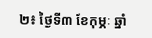២៖ ថ្ងៃទី៣ ខែកុម្ភៈ ឆ្នាំ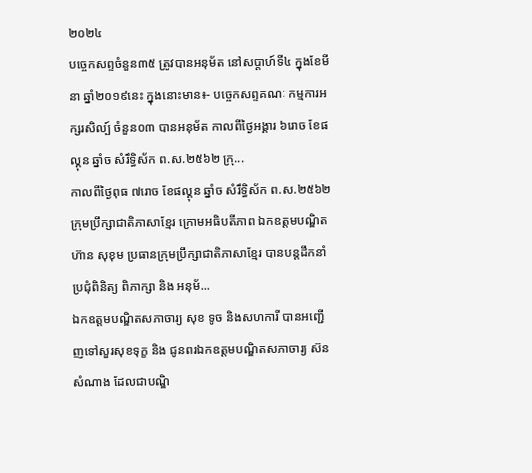២០២៤
បច្ចេកសព្ទចំនួន៣៥ ត្រូវបានអនុម័ត នៅសប្តាហ៍ទី៤ ក្នុងខែមីនា ឆ្នាំ២០១៩នេះ ក្នុងនោះមាន៖- បច្ចេកសព្ទគណៈ កម្មការអក្សរសិល្ប៍ ចំនួន០៣ បានអនុម័ត កាលពីថ្ងៃអង្គារ ៦រោច ខែផល្គុន ឆ្នាំច សំរឹទ្ធិស័ក ព.ស.២៥៦២ ក្រុ...
កាលពីថ្ងៃពុធ ៧រោច ខែផល្គុន ឆ្នាំច សំរឹទ្ធិស័ក ព.ស.២៥៦២ ក្រុមប្រឹក្សាជាតិភាសាខ្មែរ ក្រោមអធិបតីភាព ឯកឧត្តមបណ្ឌិត ហ៊ាន សុខុម ប្រធានក្រុមប្រឹក្សាជាតិភាសាខ្មែរ បានបន្តដឹកនាំប្រជុំពិនិត្យ ពិភាក្សា និង អនុម័...
ឯកឧត្តមបណ្ឌិតសភាចារ្យ សុខ ទូច និងសហការី បានអញ្ជើញទៅសួរសុខទុក្ខ និង ជូនពរឯកឧត្តមបណ្ឌិតសភាចារ្យ ស៊ន សំណាង ដែលជាបណ្ឌិ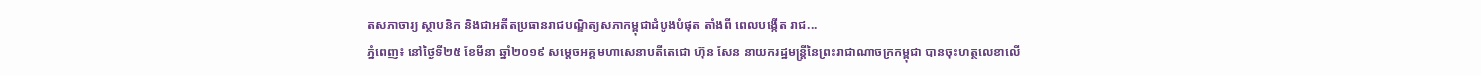តសភាចារ្យ ស្ថាបនិក និងជាអតីតប្រធានរាជបណ្ឌិត្យសភាកម្ពុជាដំបូងបំផុត តាំងពី ពេលបង្កើត រាជ...
ភ្នំពេញ៖ នៅថ្ងៃទី២៥ ខែមីនា ឆ្នាំ២០១៩ សម្ដេចអគ្គមហាសេនាបតីតេជោ ហ៊ុន សែន នាយករដ្ឋមន្ត្រីនៃព្រះរាជាណាចក្រកម្ពុជា បានចុះហត្ថលេខាលើ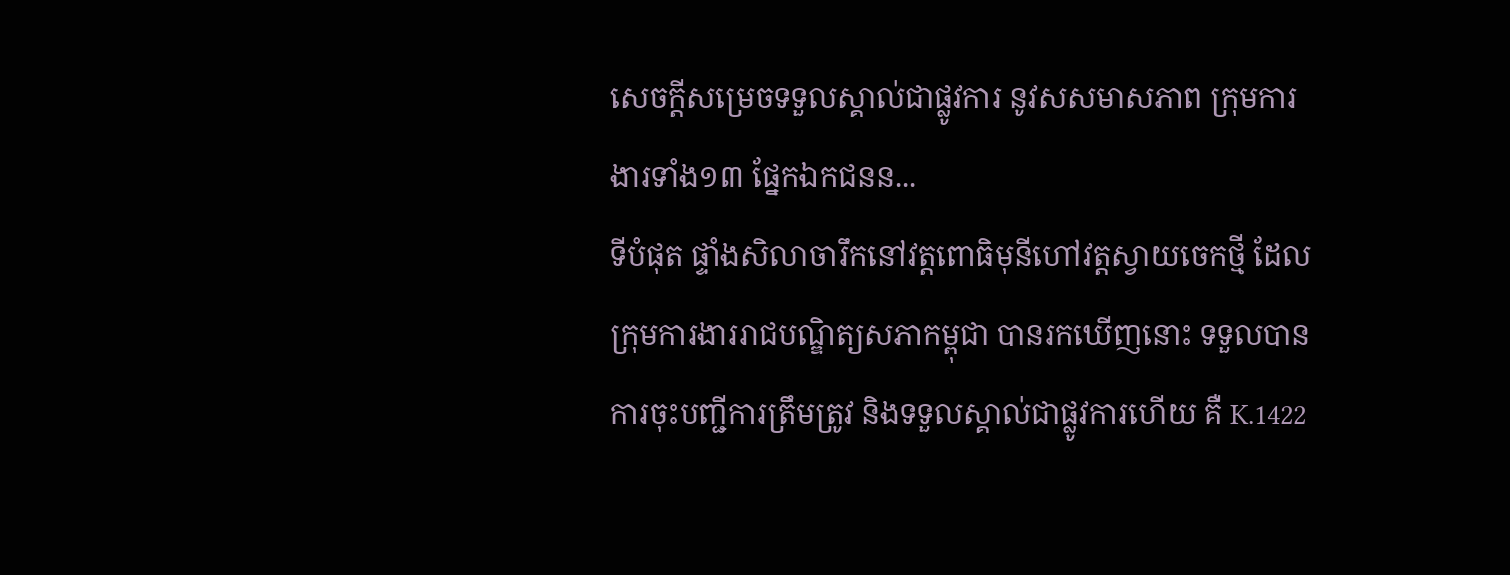សេចក្តីសម្រេចទទួលស្គាល់ជាផ្លូវការ នូវសសមាសភាព ក្រុមការងារទាំង១៣ ផ្នែកឯកជនន...
ទីបំផុត ផ្ទាំងសិលាចារឹកនៅវត្តពោធិមុនីហៅវត្តស្វាយចេកថ្មី ដែលក្រុមការងាររាជបណ្ឌិត្យសភាកម្ពុជា បានរកឃើញនោះ ទទួលបានការចុះបញ្ជីការត្រឹមត្រូវ និងទទួលស្គាល់ជាផ្លូវការហើយ គឺ K.1422